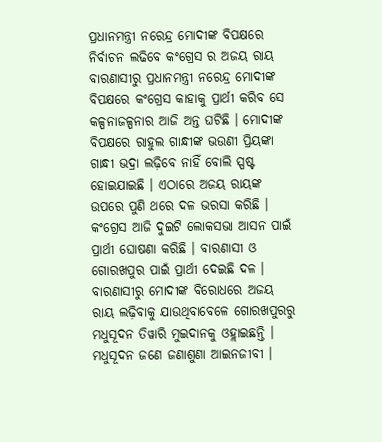ପ୍ରଧାନମନ୍ତ୍ରୀ ନରେନ୍ଦ୍ର ମୋଦୀଙ୍କ ବିପକ୍ଷରେ ନିର୍ବାଚନ ଲଢିବେ କଂଗ୍ରେସ ର ଅଜୟ ରାୟ
ବାରଣାସୀରୁ ପ୍ରଧାନମନ୍ତ୍ରୀ ନରେନ୍ଦ୍ର ମୋଦୀଙ୍କ ବିପକ୍ଷରେ କଂଗ୍ରେସ କାହାକୁ ପ୍ରାର୍ଥୀ କରିବ ସେ କଳ୍ପନାଜଳ୍ପନାର ଆଜି ଅନ୍ତ ଘଟିଛି । ମୋଦୀଙ୍କ ବିପକ୍ଷରେ ରାହୁଲ ଗାନ୍ଧୀଙ୍କ ଭଉଣୀ ପ୍ରିୟଙ୍କା ଗାନ୍ଧୀ ଭଦ୍ରା ଲଢ଼ିବେ ନାହିଁ ବୋଲି ସ୍ପଷ୍ଟ ହୋଇଯାଇଛି । ଏଠାରେ ଅଜୟ ରାୟଙ୍କ ଉପରେ ପୁଣି ଥରେ ଦଳ ଭରସା କରିଛି ।
କଂଗ୍ରେସ ଆଜି ଦୁଇଟି ଲୋକସଭା ଆସନ ପାଇଁ ପ୍ରାର୍ଥୀ ଘୋଷଣା କରିଛି । ବାରଣାସୀ ଓ ଗୋରଖପୁର ପାଇଁ ପ୍ରାର୍ଥୀ ଦେଇଛି ଦଳ । ବାରଣାସୀରୁ ମୋଦୀଙ୍କ ବିରୋଧରେ ଅଜୟ ରାୟ ଲଢ଼ିବାକୁ ଯାଉଥିବାବେଳେ ଗୋରଖପୁରରୁ ମଧୁସୂଦନ ତିୱାରି ମୁଇଦାନକୁ ଓହ୍ଲାଇଛନ୍ତି । ମଧୁସୂଦନ ଜଣେ ଜଣାଶୁଣା ଆଇନଜୀବୀ ।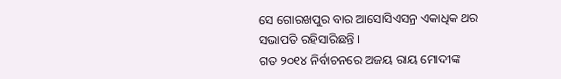ସେ ଗୋରଖପୁର ବାର ଆସୋସିଏସନ୍ର ଏକାଧିକ ଥର ସଭାପତି ରହିସାରିଛନ୍ତି ।
ଗତ ୨୦୧୪ ନିର୍ବାଚନରେ ଅଜୟ ରାୟ ମୋଦୀଙ୍କ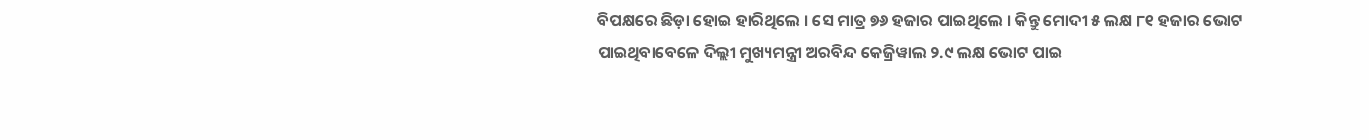ବିପକ୍ଷରେ ଛିଡ଼ା ହୋଇ ହାରିଥିଲେ । ସେ ମାତ୍ର ୭୬ ହଜାର ପାଇଥିଲେ । କିନ୍ତୁ ମୋଦୀ ୫ ଲକ୍ଷ ୮୧ ହଜାର ଭୋଟ ପାଇଥିବାବେଳେ ଦିଲ୍ଲୀ ମୁଖ୍ୟମନ୍ତ୍ରୀ ଅରବିନ୍ଦ କେଜ୍ରିୱାଲ ୨.୯ ଲକ୍ଷ ଭୋଟ ପାଇ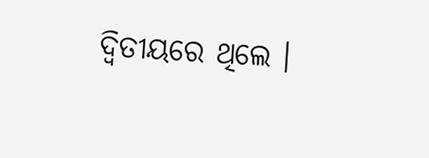ଦ୍ୱିତୀୟରେ ଥିଲେ ।